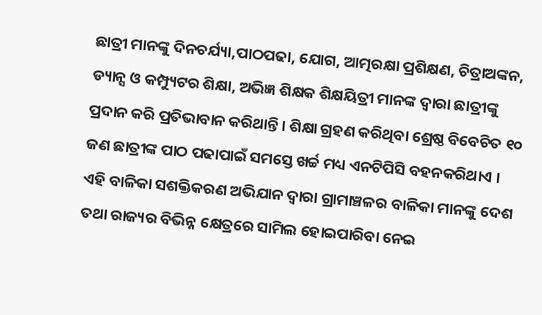ଛାତ୍ରୀ ମାନଙ୍କୁ ଦିନଚର୍ଯ୍ୟା,ପାଠପଢା, ଯୋଗ, ଆତ୍ମରକ୍ଷା ପ୍ରଶିକ୍ଷଣ, ଚିତ୍ରାଅଙ୍କନ, ଡ୍ୟାନ୍ସ ଓ କମ୍ପ୍ୟୁଟର ଶିକ୍ଷା, ଅଭିଜ୍ଞ ଶିକ୍ଷକ ଶିକ୍ଷୟିତ୍ରୀ ମାନଙ୍କ ଦ୍ଵାରା ଛାତ୍ରୀଙ୍କୁ ପ୍ରଦାନ କରି ପ୍ରତିଭାବାନ କରିଥାନ୍ତି। ଶିକ୍ଷା ଗ୍ରହଣ କରିଥିବା ଶ୍ରେଷ୍ଠ ବିବେଚିତ ୧୦ ଜଣ ଛାତ୍ରୀଙ୍କ ପାଠ ପଢାପାଇଁ ସମସ୍ତେ ଖର୍ଚ୍ଚ ମଧ୍ୟ ଏନଟିପିସି ବହନକରିଥାଏ । ଏହି ବାଳିକା ସଶକ୍ତିକରଣ ଅଭିଯାନ ଦ୍ୱାରା ଗ୍ରାମାଞ୍ଚଳର ବାଳିକା ମାନଙ୍କୁ ଦେଶ ତଥା ରାଜ୍ୟର ବିଭିନ୍ନ କ୍ଷେତ୍ରରେ ସାମିଲ ହୋଇପାରିବା ନେଇ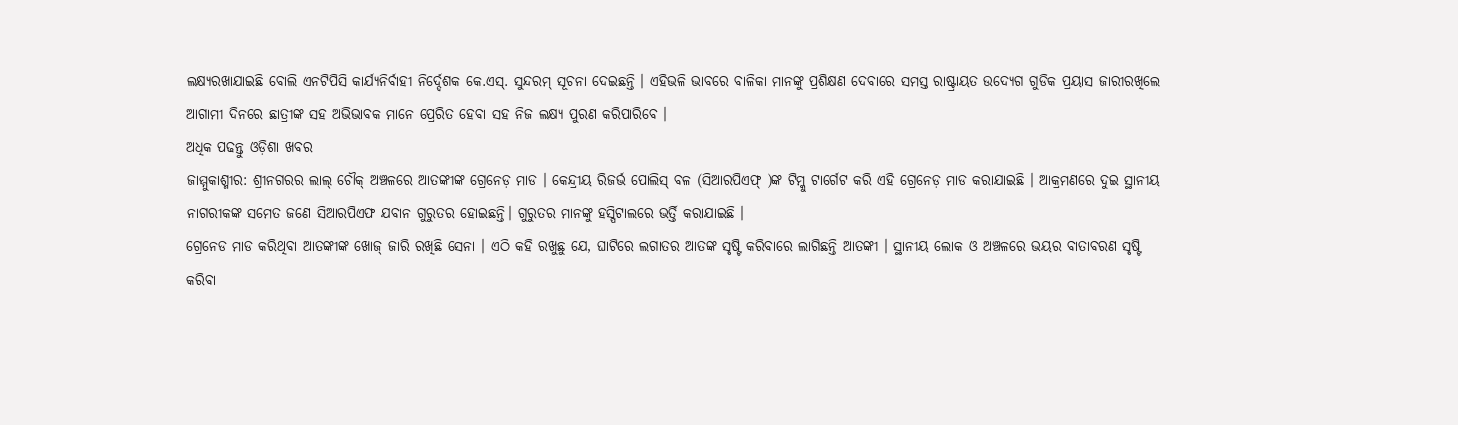ଲକ୍ଷ୍ୟରଖାଯାଇଛି ବୋଲି ଏନଟିପିସି କାର୍ଯ୍ୟନିର୍ବାହୀ ନିର୍ଦ୍ଦେଶକ କେ.ଏସ୍. ସୁନ୍ଦରମ୍ ସୂଚନା ଦେଇଛନ୍ତି । ଏହିଭଳି ଭାବରେ ବାଳିକା ମାନଙ୍କୁ ପ୍ରଶିକ୍ଷଣ ଦେବାରେ ସମସ୍ତ ରାଷ୍ଟ୍ରାୟତ ଉଦ୍ୟେଗ ଗୁଡିକ ପ୍ରୟାସ ଜାରୀରଖିଲେ ଆଗାମୀ ଦିନରେ ଛାତ୍ରୀଙ୍କ ସହ ଅଭିଭାବକ ମାନେ ପ୍ରେରିତ ହେବା ସହ ନିଜ ଲକ୍ଷ୍ୟ ପୁରଣ କରିପାରିବେ ।
ଅଧିକ ପଢନ୍ତୁ ଓଡ଼ିଶା ଖବର
ଜାମ୍ମୁକାଶ୍ମୀର: ଶ୍ରୀନଗରର ଲାଲ୍ ଚୌକ୍ ଅଞ୍ଚଳରେ ଆତଙ୍କୀଙ୍କ ଗ୍ରେନେଡ଼ ମାଡ । କେନ୍ଦ୍ରୀୟ ରିଜର୍ଭ ପୋଲିସ୍ ବଳ (ସିଆରପିଏଫ୍ )ଙ୍କ ଟିମ୍କୁ ଟାର୍ଗେଟ କରି ଏହି ଗ୍ରେନେଡ଼ ମାଡ କରାଯାଇଛି । ଆକ୍ରମଣରେ ଦୁଇ ସ୍ଥାନୀୟ ନାଗରୀକଙ୍କ ସମେତ ଜଣେ ସିଆରପିଏଫ ଯବାନ ଗୁରୁତର ହୋଇଛନ୍ତି। ଗୁରୁତର ମାନଙ୍କୁ ହସ୍ପିଟାଲରେ ଭର୍ତ୍ତି କରାଯାଇଛି ।
ଗ୍ରେନେଡ ମାଡ କରିଥିବା ଆତଙ୍କୀଙ୍କ ଖୋଜ୍ ଜାରି ରଖିଛି ସେନା । ଏଠି କହି ରଖୁଛୁ ଯେ, ଘାଟିରେ ଲଗାତର ଆତଙ୍କ ସୃଷ୍ଟି କରିବାରେ ଲାଗିଛନ୍ତି ଆତଙ୍କୀ । ସ୍ଥାନୀୟ ଲୋକ ଓ ଅଞ୍ଚଳରେ ଭୟର ବାତାବରଣ ସୃଷ୍ଟି କରିବା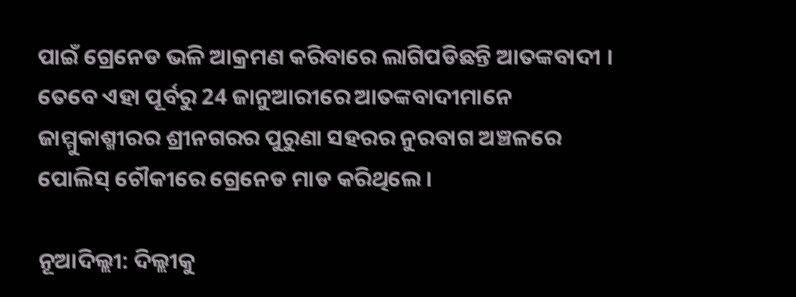ପାଇଁ ଗ୍ରେନେଡ ଭଳି ଆକ୍ରମଣ କରିବାରେ ଲାଗିପଡିଛନ୍ତି ଆତଙ୍କବାଦୀ । ତେବେ ଏହା ପୂର୍ବରୁ 24 ଜାନୁଆରୀରେ ଆତଙ୍କବାଦୀମାନେ ଜାମ୍ମୁକାଶ୍ମୀରର ଶ୍ରୀନଗରର ପୁରୁଣା ସହରର ନୁରବାଗ ଅଞ୍ଚଳରେ ପୋଲିସ୍ ଚୌକୀରେ ଗ୍ରେନେଡ ମାଡ କରିଥିଲେ ।

ନୂଆଦିଲ୍ଲୀ: ଦିଲ୍ଲୀକୁ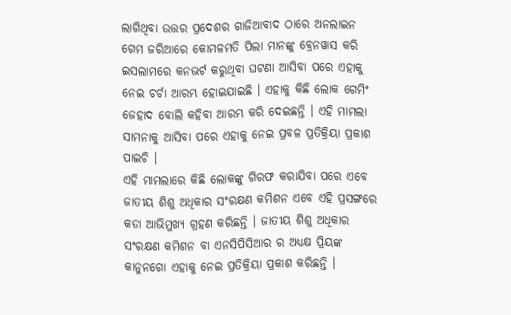ଲାଗିଥିବା ଉତ୍ତର ପ୍ରଦେଶର ଗାଜିଆବାଦ ଠାରେ ଅନଲାଇନ ଗେମ ଜରିଆରେ କୋମଳମତି ପିଲା ମାନଙ୍କୁ ବ୍ରେନୱାସ କରି ଇସଲାମରେ କନଭର୍ଟ କରୁଥିବା ଘଟଣା ଆସିବା ପରେ ଏହାକୁ ନେଇ ଚର୍ଚା ଆରମ୍ଭ ହୋଇଯାଇଛି । ଏହାକୁ କିଛି ଲୋକ ଗେମିଂ ଜେହାଦ ବୋଲି କହିବା ଆରମ୍ଭ କରି ଦେଇଛନ୍ତି । ଏହି ମାମଲା ସାମନାକୁ ଆସିବା ପରେ ଏହାକୁ ନେଇ ପ୍ରବଳ ପ୍ରତିକ୍ରିୟା ପ୍ରକାଶ ପାଇଚି ।
ଏହି ମାମଲାରେ କିଛି ଲୋକଙ୍କୁ ଗିରଫ କରାଯିବା ପରେ ଏବେ ଜାତୀୟ ଶିଶୁ ଅଧିକାର ସଂରକ୍ଷଣ କମିଶନ ଏବେ ଏହି ପ୍ରସଙ୍ଗରେ କଡା ଆଭିମୁଖ୍ୟ ଗ୍ରହଣ କରିଛନ୍ତି । ଜାତୀୟ ଶିଶୁ ଅଧିକାର ସଂରକ୍ଷଣ କମିଶନ ବା ଏନସିପିସିଆର ର ଅଧ୍ୟକ୍ଷ ପ୍ରିୟଙ୍କ କାନୁନଗୋ ଏହାକୁ ନେଇ ପ୍ରତିକ୍ରିୟା ପ୍ରକାଶ କରିଛନ୍ତି ।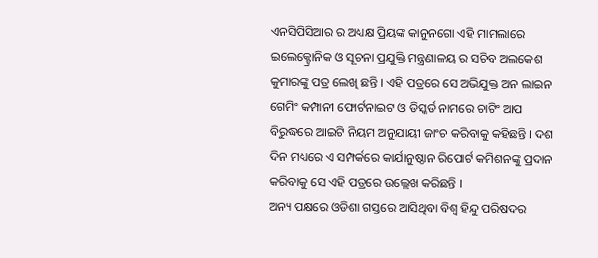ଏନସିପିସିଆର ର ଅଧ୍ୟକ୍ଷ ପ୍ରିୟଙ୍କ କାନୁନଗୋ ଏହି ମାମଲାରେ ଇଲେକ୍ଟ୍ରୋନିକ ଓ ସୂଚନା ପ୍ରଯୁକ୍ତି ମନ୍ତ୍ରଣାଳୟ ର ସଚିବ ଅଲକେଶ କୁମାରଙ୍କୁ ପତ୍ର ଲେଖି ଛନ୍ତି । ଏହି ପତ୍ରରେ ସେ ଅଭିଯୁକ୍ତ ଅନ ଲାଇନ ଗେମିଂ କମ୍ପାନୀ ଫୋର୍ଟନାଇଟ ଓ ଡିସ୍କର୍ଡ ନାମରେ ଚାଟିଂ ଆପ ବିରୁଦ୍ଧରେ ଆଇଟି ନିୟମ ଅନୁଯାୟୀ ଜାଂଚ କରିବାକୁ କହିଛନ୍ତି । ଦଶ ଦିନ ମଧ୍ୟରେ ଏ ସମ୍ପର୍କରେ କାର୍ଯାନୁଷ୍ଠାନ ରିପୋର୍ଟ କମିଶନଙ୍କୁ ପ୍ରଦାନ କରିବାକୁ ସେ ଏହି ପତ୍ରରେ ଉଲ୍ଲେଖ କରିଛନ୍ତି ।
ଅନ୍ୟ ପକ୍ଷରେ ଓଡିଶା ଗସ୍ତରେ ଆସିଥିବା ବିଶ୍ୱ ହିନ୍ଦୁ ପରିଷଦର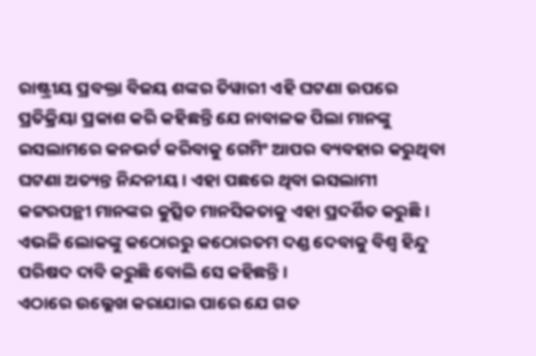ରାଷ୍ଟ୍ରୀୟ ପ୍ରବକ୍ତା ବିଜୟ ଶଙ୍କର ତିୱାରୀ ଏହି ଘଟଣା ଉପରେ ପ୍ରତିକ୍ରିୟା ପ୍ରକାଶ କରି କହିଛନ୍ତି ଯେ ନାବାଳକ ପିଲା ମାନଙ୍କୁ ଇସଲାମରେ କନଭର୍ଟ କରିବାକୁ ଗେମିଂ ଆପର ବ୍ୟବହାର କରୁଥିବା ଘଟଣା ଅତ୍ୟନ୍ତ ନିନ୍ଦନୀୟ । ଏହା ପଛରେ ଥିବା ଇସଲାମୀ କଟ୍ଟରପନ୍ଥୀ ମାନଙ୍କର କୁତ୍ସିତ ମାନସିକତାକୁ ଏହା ପ୍ରଦର୍ଶିତ କରୁଛି । ଏଭଳି ଲୋକଙ୍କୁ କଠୋରରୁ କଠୋରତମ ଦଣ୍ଡ ଦେବାକୁ ବିଶ୍ୱ ହିନ୍ଦୁ ପରିଷଦ ଦାବି କରୁଛି ବୋଲି ସେ କହିଛନ୍ତି ।
ଏଠାରେ ଉଲ୍ଲେଖ କରାଯାଇ ପାରେ ଯେ ଗତ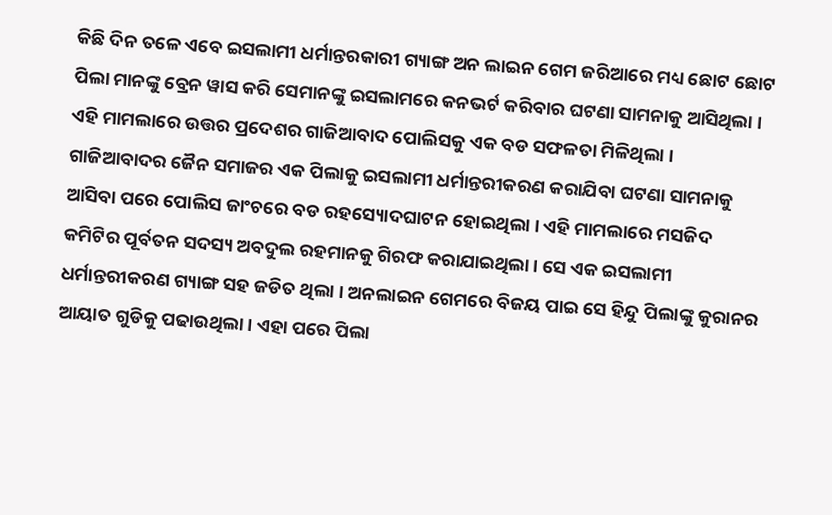କିଛି ଦିନ ତଳେ ଏବେ ଇସଲାମୀ ଧର୍ମାନ୍ତରକାରୀ ଗ୍ୟାଙ୍ଗ ଅନ ଲାଇନ ଗେମ ଜରିଆରେ ମଧ୍ୟ ଛୋଟ ଛୋଟ ପିଲା ମାନଙ୍କୁ ବ୍ରେନ ୱାସ କରି ସେମାନଙ୍କୁ ଇସଲାମରେ କନଭର୍ଟ କରିବାର ଘଟଣା ସାମନାକୁ ଆସିଥିଲା । ଏହି ମାମଲାରେ ଉତ୍ତର ପ୍ରଦେଶର ଗାଜିଆବାଦ ପୋଲିସକୁ ଏକ ବଡ ସଫଳତା ମିଳିଥିଲା । ଗାଜିଆବାଦର ଜୈନ ସମାଜର ଏକ ପିଲାକୁ ଇସଲାମୀ ଧର୍ମାନ୍ତରୀକରଣ କରାଯିବା ଘଟଣା ସାମନାକୁ ଆସିବା ପରେ ପୋଲିସ ଜାଂଚରେ ବଡ ରହସ୍ୟୋଦଘାଟନ ହୋଇଥିଲା । ଏହି ମାମଲାରେ ମସଜିଦ କମିଟିର ପୂର୍ବତନ ସଦସ୍ୟ ଅବଦୁଲ ରହମାନକୁ ଗିରଫ କରାଯାଇଥିଲା । ସେ ଏକ ଇସଲାମୀ ଧର୍ମାନ୍ତରୀକରଣ ଗ୍ୟାଙ୍ଗ ସହ ଜଡିତ ଥିଲା । ଅନଲାଇନ ଗେମରେ ବିଜୟ ପାଇ ସେ ହିନ୍ଦୁ ପିଲାଙ୍କୁ କୁରାନର ଆୟାତ ଗୁଡିକୁ ପଢାଉଥିଲା । ଏହା ପରେ ପିଲା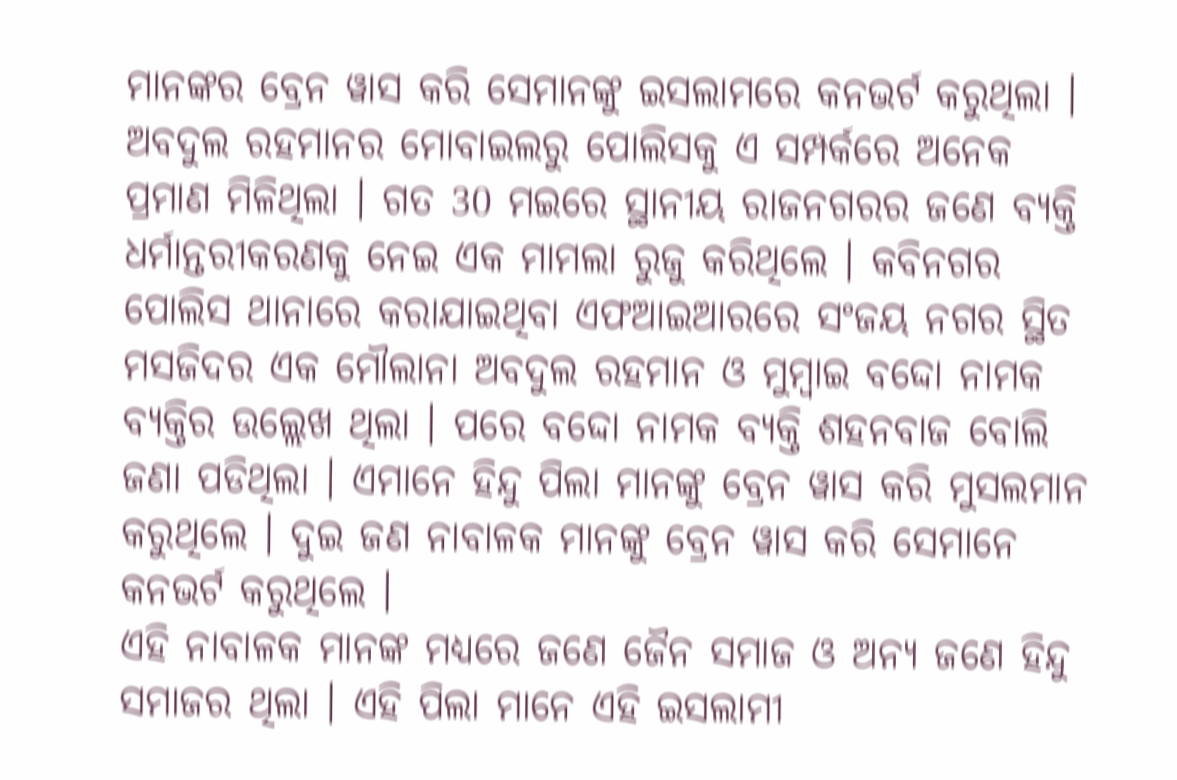ମାନଙ୍କର ବ୍ରେନ ୱାସ କରି ସେମାନଙ୍କୁ ଇସଲାମରେ କନଭର୍ଟ କରୁଥିଲା ।
ଅବଦୁଲ ରହମାନର ମୋବାଇଲରୁ ପୋଲିସକୁ ଏ ସମ୍ପର୍କରେ ଅନେକ ପ୍ରମାଣ ମିଳିଥିଲା । ଗତ 30 ମଇରେ ସ୍ଥାନୀୟ ରାଜନଗରର ଜଣେ ବ୍ୟକ୍ତି ଧର୍ମାନ୍ତରୀକରଣକୁ ନେଇ ଏକ ମାମଲା ରୁଜୁ କରିଥିଲେ । କବିନଗର ପୋଲିସ ଥାନାରେ କରାଯାଇଥିବା ଏଫଆଇଆରରେ ସଂଜୟ ନଗର ସ୍ଥିତ ମସଜିଦର ଏକ ମୌଲାନା ଅବଦୁଲ ରହମାନ ଓ ମୁମ୍ବାଇ ବଦ୍ଦୋ ନାମକ ବ୍ୟକ୍ତିର ଉଲ୍ଲେଖ ଥିଲା । ପରେ ବଦ୍ଦୋ ନାମକ ବ୍ୟକ୍ତି ଶହନବାଜ ବୋଲି ଜଣା ପଡିଥିଲା । ଏମାନେ ହିନ୍ଦୁ ପିଲା ମାନଙ୍କୁ ବ୍ରେନ ୱାସ କରି ମୁସଲମାନ କରୁଥିଲେ । ଦୁଇ ଜଣ ନାବାଳକ ମାନଙ୍କୁ ବ୍ରେନ ୱାସ କରି ସେମାନେ କନଭର୍ଟ କରୁଥିଲେ ।
ଏହି ନାବାଳକ ମାନଙ୍କ ମଧ୍ୟରେ ଜଣେ ଜୈନ ସମାଜ ଓ ଅନ୍ୟ ଜଣେ ହିନ୍ଦୁ ସମାଜର ଥିଲା । ଏହି ପିଲା ମାନେ ଏହି ଇସଲାମୀ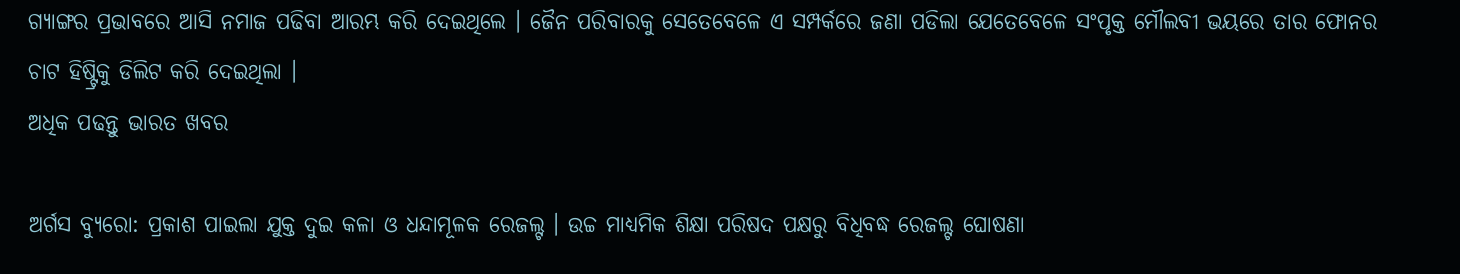ଗ୍ୟାଙ୍ଗର ପ୍ରଭାବରେ ଆସି ନମାଜ ପଢିବା ଆରମ୍ଭ କରି ଦେଇଥିଲେ । ଜୈନ ପରିବାରକୁ ସେତେବେଳେ ଏ ସମ୍ପର୍କରେ ଜଣା ପଡିଲା ଯେତେବେଳେ ସଂପୃକ୍ତ ମୌଲବୀ ଭୟରେ ତାର ଫୋନର ଚାଟ ହିଷ୍ଟ୍ରିକୁ ଡିଲିଟ କରି ଦେଇଥିଲା ।
ଅଧିକ ପଢନ୍ତୁ ଭାରତ ଖବର

ଅର୍ଗସ ବ୍ୟୁରୋ: ପ୍ରକାଶ ପାଇଲା ଯୁକ୍ତ ଦୁଇ କଳା ଓ ଧନ୍ଦାମୂଳକ ରେଜଲ୍ଟ । ଉଚ୍ଚ ମାଧ୍ୟମିକ ଶିକ୍ଷା ପରିଷଦ ପକ୍ଷରୁ ବିଧିବଦ୍ଧ ରେଜଲ୍ଟ ଘୋଷଣା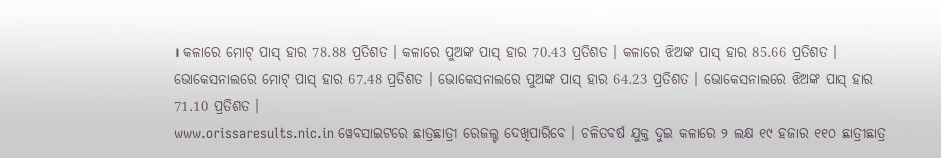। କଳାରେ ମୋଟ୍ ପାସ୍ ହାର 78.88 ପ୍ରତିଶତ । କଳାରେ ପୁଅଙ୍କ ପାସ୍ ହାର 70.43 ପ୍ରତିଶତ । କଳାରେ ଝିଅଙ୍କ ପାସ୍ ହାର 85.66 ପ୍ରତିଶତ । ଭୋକେସନାଲରେ ମୋଟ୍ ପାସ୍ ହାର 67.48 ପ୍ରତିଶତ । ଭୋକେସନାଲରେ ପୁଅଙ୍କ ପାସ୍ ହାର 64.23 ପ୍ରତିଶତ । ଭୋକେସନାଲରେ ଝିଅଙ୍କ ପାସ୍ ହାର 71.10 ପ୍ରତିଶତ ।
www.orissaresults.nic.in ୱେବସାଇଟରେ ଛାତ୍ରଛାତ୍ରୀ ରେଜଲ୍ଟ ଦେଖିପାରିବେ । ଚଳିତବର୍ଷ ଯୁକ୍ତ ଦୁଇ କଳାରେ ୨ ଲକ୍ଷ ୧୯ ହଜାର ୧୧୦ ଛାତ୍ରୀଛାତ୍ର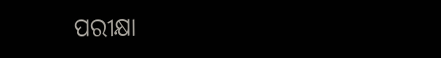ପରୀକ୍ଷା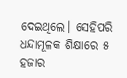ଦେଇଥିଲେ। ସେହିପରି ଧନ୍ଦାମୂଳକ ଶିକ୍ଷାରେ ୫ ହଜାର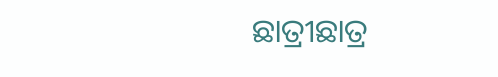ଛାତ୍ରୀଛାତ୍ର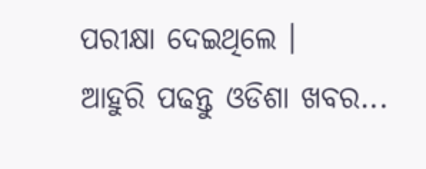ପରୀକ୍ଷା ଦେଇଥିଲେ ।
ଆହୁରି ପଢନ୍ତୁ ଓଡିଶା ଖବର...